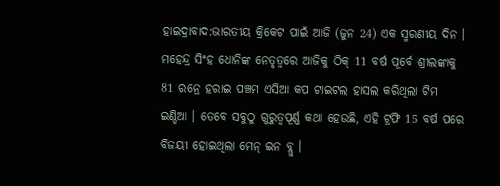ହାଇଦ୍ରାବାଦ:ଭାରତୀୟ କ୍ରିକେଟ ପାଇଁ ଆଜି (ଜୁନ 24) ଏକ ସ୍ମରଣୀୟ ଦିନ । ମହେନ୍ଦ୍ର ସିଂହ ଧୋନିଙ୍କ ନେତୃତ୍ବରେ ଆଜିକୁ ଠିକ୍ 11 ବର୍ଷ ପୂର୍ବେ ଶ୍ରୀଲଙ୍କାକୁ 81 ରନ୍ରେ ହରାଇ ପଞ୍ଚମ ଏସିଆ କପ ଟାଇଟଲ ହାସଲ କରିଥିଲା ଟିମ ଇଣ୍ଡିଆ । ତେବେ ସବୁଠୁ ଗୁରୁତ୍ବପୂର୍ଣ୍ଣ କଥା ହେଉଛି, ଏହି ଟ୍ରଫି 15 ବର୍ଷ ପରେ ବିଜୟୀ ହୋଇଥିଲା ମେନ୍ ଇନ ବ୍ଲୁ ।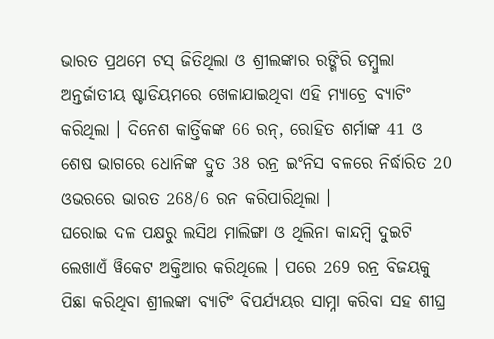ଭାରତ ପ୍ରଥମେ ଟସ୍ ଜିତିଥିଲା ଓ ଶ୍ରୀଲଙ୍କାର ରଙ୍ଗିରି ଡମ୍ବୁଲା ଅନ୍ତର୍ଜାତୀୟ ଷ୍ଟାଡିୟମରେ ଖେଳାଯାଇଥିବା ଏହି ମ୍ୟାଚ୍ରେ ବ୍ୟାଟିଂ କରିଥିଲା । ଦିନେଶ କାର୍ତ୍ତିକଙ୍କ 66 ରନ୍, ରୋହିତ ଶର୍ମାଙ୍କ 41 ଓ ଶେଷ ଭାଗରେ ଧୋନିଙ୍କ ଦ୍ରୁତ 38 ରନ୍ର ଇଂନିସ ବଳରେ ନିର୍ଦ୍ଧାରିତ 20 ଓଭରରେ ଭାରତ 268/6 ରନ କରିପାରିଥିଲା ।
ଘରୋଇ ଦଳ ପକ୍ଷରୁ ଲସିଥ ମାଲିଙ୍ଗା ଓ ଥିଲିନା କାନ୍ଦମ୍ବି ଦୁଇଟି ଲେଖାଏଁ ୱିକେଟ ଅକ୍ତିଆର କରିଥିଲେ । ପରେ 269 ରନ୍ର ବିଜୟକୁ ପିଛା କରିଥିବା ଶ୍ରୀଲଙ୍କା ବ୍ୟାଟିଂ ବିପର୍ଯ୍ୟୟର ସାମ୍ନା କରିବା ସହ ଶୀଘ୍ର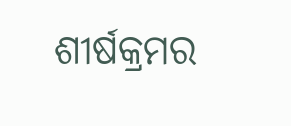ଶୀର୍ଷକ୍ରମର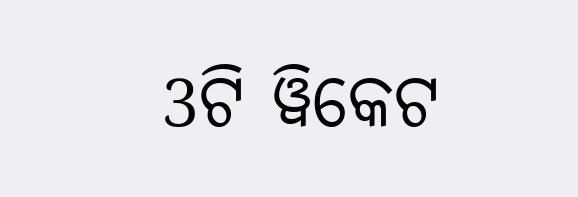3ଟି ୱିକେଟ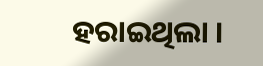ହରାଇଥିଲା ।